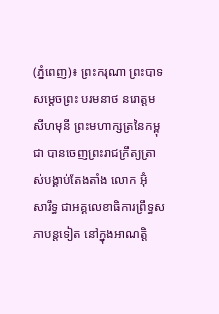(ភ្នំពេញ)៖ ព្រះករុណា ព្រះបាទ សម្តេចព្រះ បរមនាថ នរោត្តម សីហមុនី ព្រះមហាក្សត្រនៃកម្ពុជា បានចេញព្រះរាជក្រឹត្យត្រាស់បង្គាប់តែងតាំង លោក អ៊ុំ សារឹទ្ធ ជាអគ្គលេខាធិការព្រឹទ្ធសភាបន្តទៀត នៅក្នុងអាណត្តិ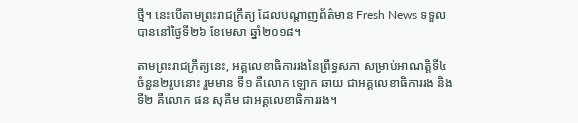ថ្មី។ នេះបើតាមព្រះរាជក្រឹត្យ ដែលបណ្តាញព័ត៌មាន Fresh News ទទួលបាននៅថ្ងៃទី២៦ ខែមេសា ឆ្នាំ២០១៨។

តាមព្រះរាជក្រឹត្យនេះ, អគ្គលេខាធិការរងនៃព្រឹទ្ធសភា សម្រាប់អាណត្តិទី៤ ចំនួន២រូបនោះ រួមមាន ទី១ គឺលោក ឡោក ឆាយ ជាអគ្គលេខាធិការរង និងទី២ គឺលោក ផន សុគីម ជាអគ្គលេខាធិការរង។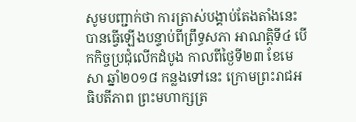សូមបញ្ជាក់ថា ការត្រាស់បង្គាប់តែងតាំងនេះ បានធ្វើឡើងបន្ទាប់ពីព្រឹទ្ធសភា អាណត្តិទី៤ បើកកិច្ចប្រជុំលើកដំបូង កាលពីថ្ងៃទី២៣ ខែមេសា ឆ្នាំ២០១៨ កន្លងទៅនេះ ក្រោមព្រះរាជអធិបតីភាព ព្រះមហាក្សត្រ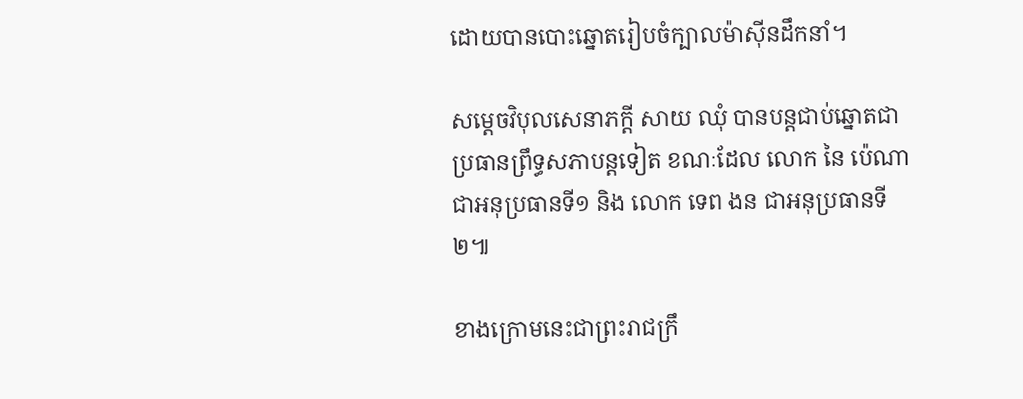ដោយបានបោះឆ្នោតរៀបចំក្បាលម៉ាស៊ីនដឹកនាំ។

សម្តេចវិបុលសេនាភក្តី សាយ ឈុំ បានបន្តជាប់ឆ្នោតជាប្រធានព្រឹទ្ធសភាបន្តទៀត ខណៈដែល លោក នៃ ប៉េណា ជាអនុប្រធានទី១ និង លោក ទេព ងន ជាអនុប្រធានទី២៕

ខាងក្រោមនេះជាព្រះរាជក្រឹ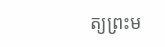ត្យព្រះម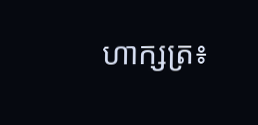ហាក្សត្រ៖